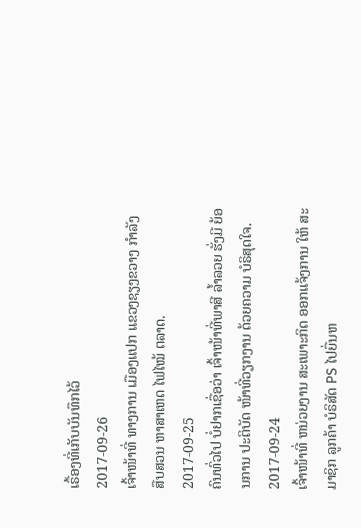ເຣື້ອງທີ່ເກັບບັນທຶກໄວ້
2017-09-26
ເຈົ້າໜ້າທີ່ ທາງການ ເມືອງແປກ ແຂວງຊຽງຂວາງ ກໍາລັງ ສືບສວນ ຫາສາເຫດ ໄຟໄໝ້ ຕລາດ.
2017-09-25
ຄົນທົ່ວໄປ ບໍ່ຢາກເຊື່ອວ່າ ເຈົ້າໜ້າທີ່ພາສີ ລໍ້າລວຍ ຮັ່ງມີ ຍ້ອນການ ປະຕິບັດ ໜ້າທີ່ວຽກງານ ດ້ວຍຄວາມ ບໍຣິສຸດໃຈ.
2017-09-24
ເຈົ້າໜ້າທີ່ ຫນ່ວຍງານ ສະເພາະກິດ ອອກແຈ້ງການ ໃຫ້ ສະມາຊິກ ລູກຄ້າ ບໍຣິສັດ PS ໄປຍື່ນຫ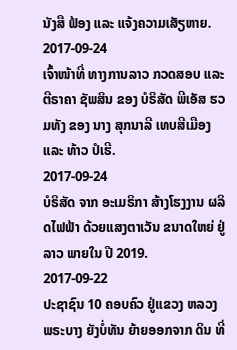ນັງສື ຟ້ອງ ແລະ ແຈ້ງຄວາມເສັຽຫາຍ.
2017-09-24
ເຈົ້າໜ້າທີ່ ທາງການລາວ ກວດສອບ ແລະ ຕີຣາຄາ ຊັພສິນ ຂອງ ບໍຣິສັດ ພີເອັສ ຮວມທັງ ຂອງ ນາງ ສຸກນາລີ ເທບສີເມືອງ ແລະ ທ້າວ ປໍເຮີ.
2017-09-24
ບໍຣິສັດ ຈາກ ອະເມຣິກາ ສ້າງໂຮງງານ ຜລິດໄຟຟ້າ ດ້ວຍແສງຕາເວັນ ຂນາດໃຫຍ່ ຢູ່ລາວ ພາຍໃນ ປີ 2019.
2017-09-22
ປະຊາຊົນ 10 ຄອບຄົວ ຢູ່ແຂວງ ຫລວງພຣະບາງ ຍັງບໍ່ທັນ ຍ້າຍອອກຈາກ ດິນ ທີ່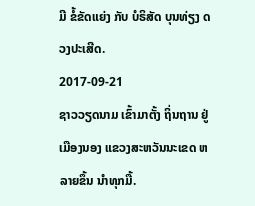ມີ ຂໍ້ຂັດແຍ່ງ ກັບ ບໍຣິສັດ ບຸນທ່ຽງ ດວງປະເສີດ.
2017-09-21
ຊາວວຽດນາມ ເຂົ້າມາຕັ້ງ ຖິ່ນຖານ ຢູ່ເມືອງນອງ ແຂວງສະຫວັນນະເຂດ ຫລາຍຂຶ້ນ ນໍາທຸກມື້.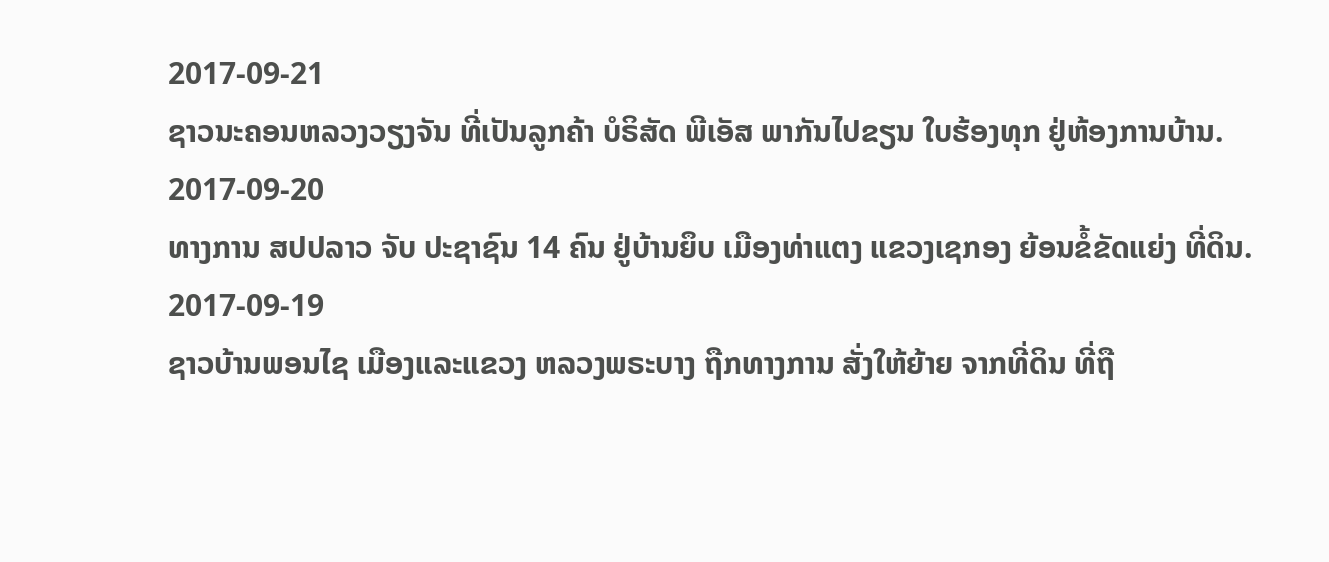2017-09-21
ຊາວນະຄອນຫລວງວຽງຈັນ ທີ່ເປັນລູກຄ້າ ບໍຣິສັດ ພີເອັສ ພາກັນໄປຂຽນ ໃບຮ້ອງທຸກ ຢູ່ຫ້ອງການບ້ານ.
2017-09-20
ທາງການ ສປປລາວ ຈັບ ປະຊາຊົນ 14 ຄົນ ຢູ່ບ້ານຍຶບ ເມືອງທ່າແຕງ ແຂວງເຊກອງ ຍ້ອນຂໍ້ຂັດແຍ່ງ ທີ່ດິນ.
2017-09-19
ຊາວບ້ານພອນໄຊ ເມືອງແລະແຂວງ ຫລວງພຣະບາງ ຖືກທາງການ ສັ່ງໃຫ້ຍ້າຍ ຈາກທີ່ດິນ ທີ່ຖື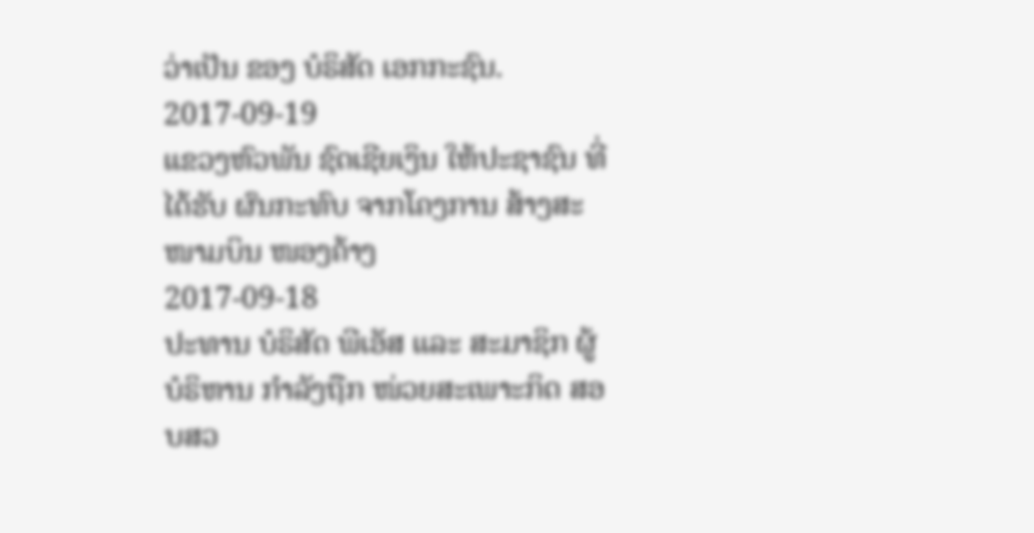ວ່າເປັນ ຂອງ ບໍຣິສັດ ເອກກະຊົນ.
2017-09-19
ແຂວງຫົວພັນ ຊົດເຊີຍເງິນ ໃຫ້ປະຊາຊົນ ທີ່ໄດ້ຮັບ ຜົນກະທົບ ຈາກໂຄງການ ສ້າງສະໜາມບິນ ໜອງຄ້າງ
2017-09-18
ປະທານ ບໍຣິສັດ ພີເອັສ ແລະ ສະມາຊິກ ຜູ້ບໍຣິຫານ ກຳລັງຖືກ ໜ່ວຍສະເພາະກິດ ສອບສວ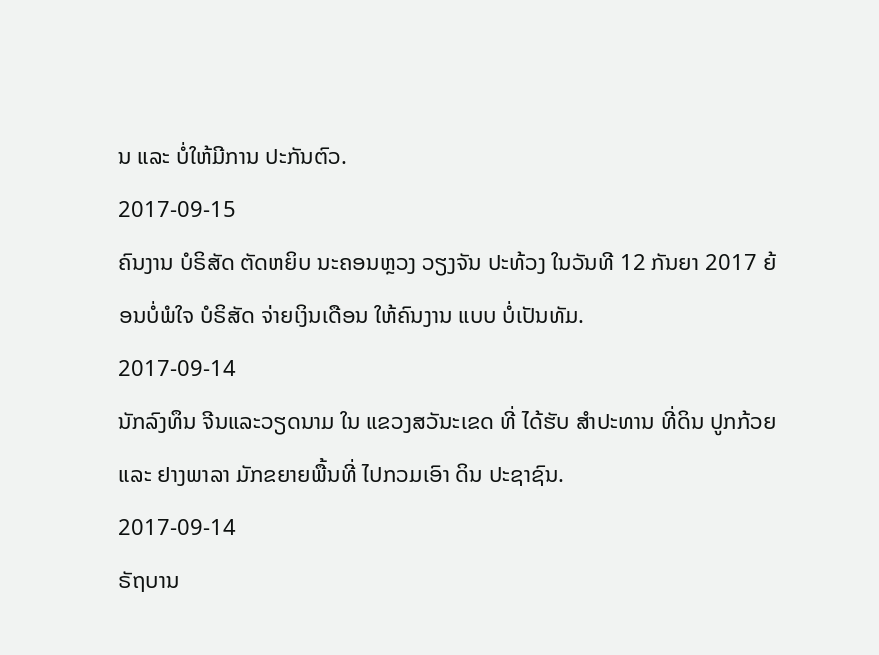ນ ແລະ ບໍ່ໃຫ້ມີການ ປະກັນຕົວ.
2017-09-15
ຄົນງານ ບໍຣິສັດ ຕັດຫຍິບ ນະຄອນຫຼວງ ວຽງຈັນ ປະທ້ວງ ໃນວັນທີ 12 ກັນຍາ 2017 ຍ້ອນບໍ່ພໍໃຈ ບໍຣິສັດ ຈ່າຍເງິນເດືອນ ໃຫ້ຄົນງານ ແບບ ບໍ່ເປັນທັມ.
2017-09-14
ນັກລົງທຶນ ຈີນແລະວຽດນາມ ໃນ ແຂວງສວັນະເຂດ ທີ່ ໄດ້ຮັບ ສໍາປະທານ ທີ່ດິນ ປູກກ້ວຍ ແລະ ຢາງພາລາ ມັກຂຍາຍພື້ນທີ່ ໄປກວມເອົາ ດິນ ປະຊາຊົນ.
2017-09-14
ຣັຖບານ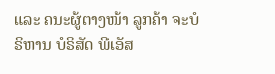ແລະ ຄນະຜູ້ຕາງໜ້າ ລູກຄ້າ ຈະບໍຣິຫານ ບໍຣິສັດ ພີເອັສ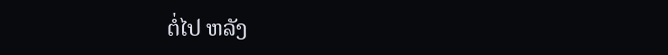ຕໍ່ໄປ ຫລັງ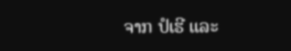ຈາກ ປໍເຮີ ແລະ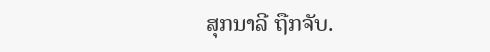ສຸກນາລີ ຖືກຈັບ.